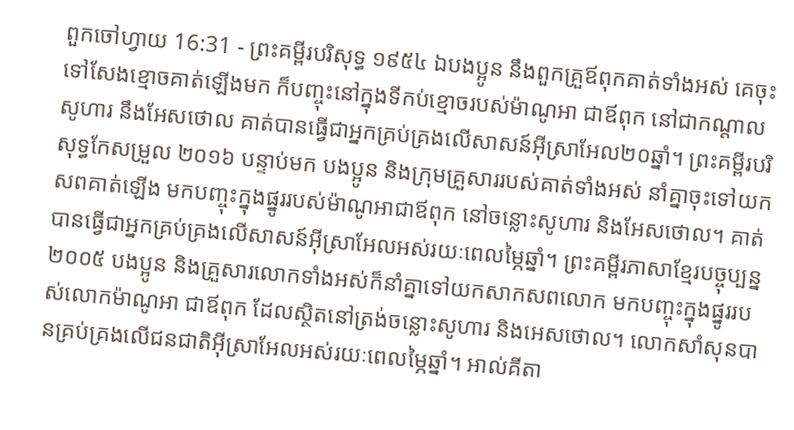ពួកចៅហ្វាយ 16:31 - ព្រះគម្ពីរបរិសុទ្ធ ១៩៥៤ ឯបងប្អូន នឹងពួកគ្រួឪពុកគាត់ទាំងអស់ គេចុះទៅសែងខ្មោចគាត់ឡើងមក ក៏បញ្ចុះនៅក្នុងទីកប់ខ្មោចរបស់ម៉ាណូអា ជាឪពុក នៅជាកណ្តាលសូហារ នឹងអែសថោល គាត់បានធ្វើជាអ្នកគ្រប់គ្រងលើសាសន៍អ៊ីស្រាអែល២០ឆ្នាំ។ ព្រះគម្ពីរបរិសុទ្ធកែសម្រួល ២០១៦ បន្ទាប់មក បងប្អូន និងក្រុមគ្រួសាររបស់គាត់ទាំងអស់ នាំគ្នាចុះទៅយកសពគាត់ឡើង មកបញ្ចុះក្នុងផ្នូររបស់ម៉ាណូអាជាឪពុក នៅចន្លោះសូហារ និងអែសថោល។ គាត់បានធ្វើជាអ្នកគ្រប់គ្រងលើសាសន៍អ៊ីស្រាអែលអស់រយៈពេលម្ភៃឆ្នាំ។ ព្រះគម្ពីរភាសាខ្មែរបច្ចុប្បន្ន ២០០៥ បងប្អូន និងគ្រួសារលោកទាំងអស់ក៏នាំគ្នាទៅយកសាកសពលោក មកបញ្ចុះក្នុងផ្នូររបស់លោកម៉ាណូអា ជាឪពុក ដែលស្ថិតនៅត្រង់ចន្លោះសូហារ និងអេសថោល។ លោកសាំសុនបានគ្រប់គ្រងលើជនជាតិអ៊ីស្រាអែលអស់រយៈពេលម្ភៃឆ្នាំ។ អាល់គីតា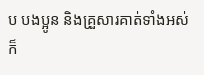ប បងប្អូន និងគ្រួសារគាត់ទាំងអស់ក៏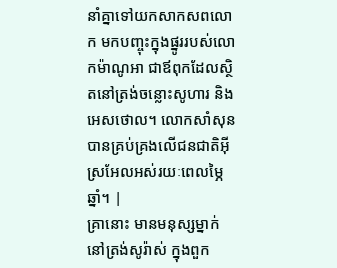នាំគ្នាទៅយកសាកសពលោក មកបញ្ចុះក្នុងផ្នូររបស់លោកម៉ាណូអា ជាឪពុកដែលស្ថិតនៅត្រង់ចន្លោះសូហារ និងអេសថោល។ លោកសាំសុនបានគ្រប់គ្រងលើជនជាតិអ៊ីស្រអែលអស់រយៈពេលម្ភៃឆ្នាំ។ |
គ្រានោះ មានមនុស្សម្នាក់នៅត្រង់សូរ៉ាស់ ក្នុងពួក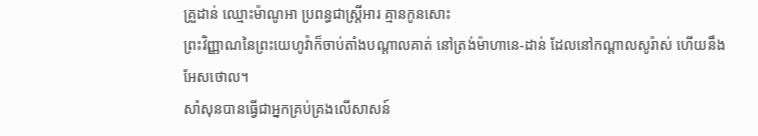គ្រួដាន់ ឈ្មោះម៉ាណូអា ប្រពន្ធជាស្ត្រីអារ គ្មានកូនសោះ
ព្រះវិញ្ញាណនៃព្រះយេហូវ៉ាក៏ចាប់តាំងបណ្តាលគាត់ នៅត្រង់ម៉ាហានេ-ដាន់ ដែលនៅកណ្តាលសូរ៉ាស់ ហើយនឹងអែសថោល។
សាំសុនបានធ្វើជាអ្នកគ្រប់គ្រងលើសាសន៍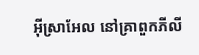អ៊ីស្រាអែល នៅគ្រាពួកភីលី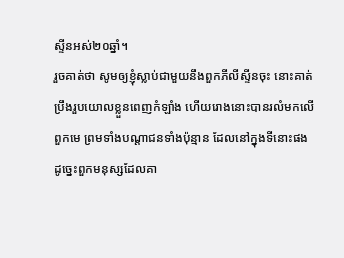ស្ទីនអស់២០ឆ្នាំ។
រួចគាត់ថា សូមឲ្យខ្ញុំស្លាប់ជាមួយនឹងពួកភីលីស្ទីនចុះ នោះគាត់ប្រឹងរួបយោលខ្លួនពេញកំឡាំង ហើយរោងនោះបានរលំមកលើពួកមេ ព្រមទាំងបណ្តាជនទាំងប៉ុន្មាន ដែលនៅក្នុងទីនោះផង ដូច្នេះពួកមនុស្សដែលគា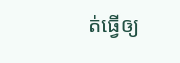ត់ធ្វើឲ្យ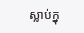ស្លាប់ក្នុ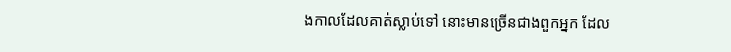ងកាលដែលគាត់ស្លាប់ទៅ នោះមានច្រើនជាងពួកអ្នក ដែល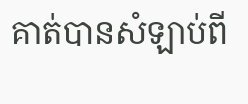គាត់បានសំឡាប់ពី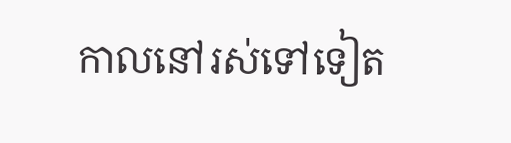កាលនៅរស់ទៅទៀត